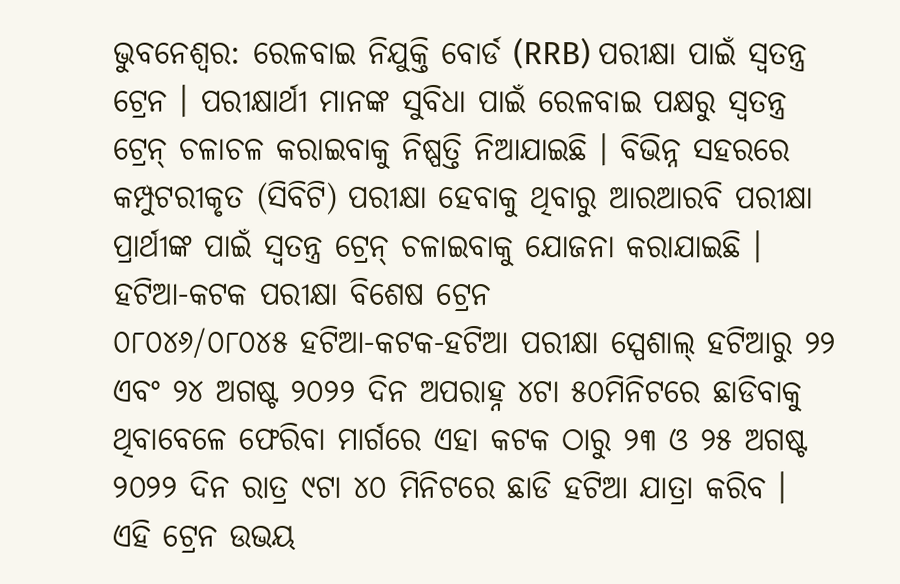ଭୁବନେଶ୍ବର: ରେଳବାଇ ନିଯୁକ୍ତି ବୋର୍ଡ (RRB) ପରୀକ୍ଷା ପାଇଁ ସ୍ବତନ୍ତ୍ର ଟ୍ରେନ । ପରୀକ୍ଷାର୍ଥୀ ମାନଙ୍କ ସୁବିଧା ପାଇଁ ରେଳବାଇ ପକ୍ଷରୁ ସ୍ବତନ୍ତ୍ର ଟ୍ରେନ୍ ଚଳାଚଳ କରାଇବାକୁ ନିଷ୍ପତ୍ତି ନିଆଯାଇଛି । ବିଭିନ୍ନ ସହରରେ କମ୍ପୁଟରୀକୃତ (ସିବିଟି) ପରୀକ୍ଷା ହେବାକୁ ଥିବାରୁ ଆରଆରବି ପରୀକ୍ଷା ପ୍ରାର୍ଥୀଙ୍କ ପାଇଁ ସ୍ବତନ୍ତ୍ର ଟ୍ରେନ୍ ଚଳାଇବାକୁ ଯୋଜନା କରାଯାଇଛି ।
ହଟିଆ-କଟକ ପରୀକ୍ଷା ବିଶେଷ ଟ୍ରେନ
୦୮୦୪୬/୦୮୦୪୫ ହଟିଆ-କଟକ-ହଟିଆ ପରୀକ୍ଷା ସ୍ପେଶାଲ୍ ହଟିଆରୁ ୨୨ ଏବଂ ୨୪ ଅଗଷ୍ଟ ୨୦୨୨ ଦିନ ଅପରାହ୍ନ ୪ଟା ୫୦ମିନିଟରେ ଛାଡିବାକୁ ଥିବାବେଳେ ଫେରିବା ମାର୍ଗରେ ଏହା କଟକ ଠାରୁ ୨୩ ଓ ୨୫ ଅଗଷ୍ଟ ୨୦୨୨ ଦିନ ରାତ୍ର ୯ଟା ୪୦ ମିନିଟରେ ଛାଡି ହଟିଆ ଯାତ୍ରା କରିବ ।
ଏହି ଟ୍ରେନ ଉଭୟ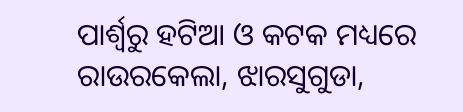ପାର୍ଶ୍ବରୁ ହଟିଆ ଓ କଟକ ମଧ୍ୟରେ ରାଉରକେଲା, ଝାରସୁଗୁଡା,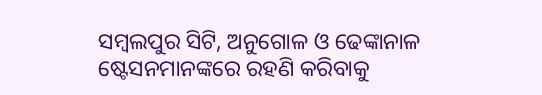ସମ୍ବଲପୁର ସିଟି, ଅନୁଗୋଳ ଓ ଢେଙ୍କାନାଳ ଷ୍ଟେସନମାନଙ୍କରେ ରହଣି କରିବାକୁ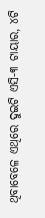ଥିବାବେଳେ ଏଥିରେ ଦୁଇଟି ଏସି-୩ ଟାୟାର, ୪ଟି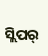ସ୍ଲିପର୍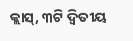କ୍ଲାସ୍, ୩ଟି ଦ୍ଵିତୀୟ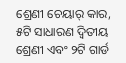ଶ୍ରେଣୀ ଚେୟାର୍ କାର, ୫ଟି ସାଧାରଣ ଦ୍ଵିତୀୟ ଶ୍ରେଣୀ ଏବଂ ୨ଟି ଗାର୍ଡ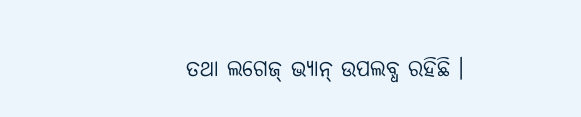ତଥା ଲଗେଜ୍ ଭ୍ୟାନ୍ ଉପଲବ୍ଧ ରହିଛି ।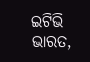ଇଟିଭି ଭାରତ,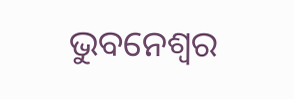ଭୁବନେଶ୍ବର